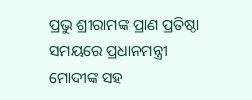ପ୍ରଭୁ ଶ୍ରୀରାମଙ୍କ ପ୍ରାଣ ପ୍ରତିଷ୍ଠା ସମୟରେ ପ୍ରଧାନମନ୍ତ୍ରୀ ମୋଦୀଙ୍କ ସହ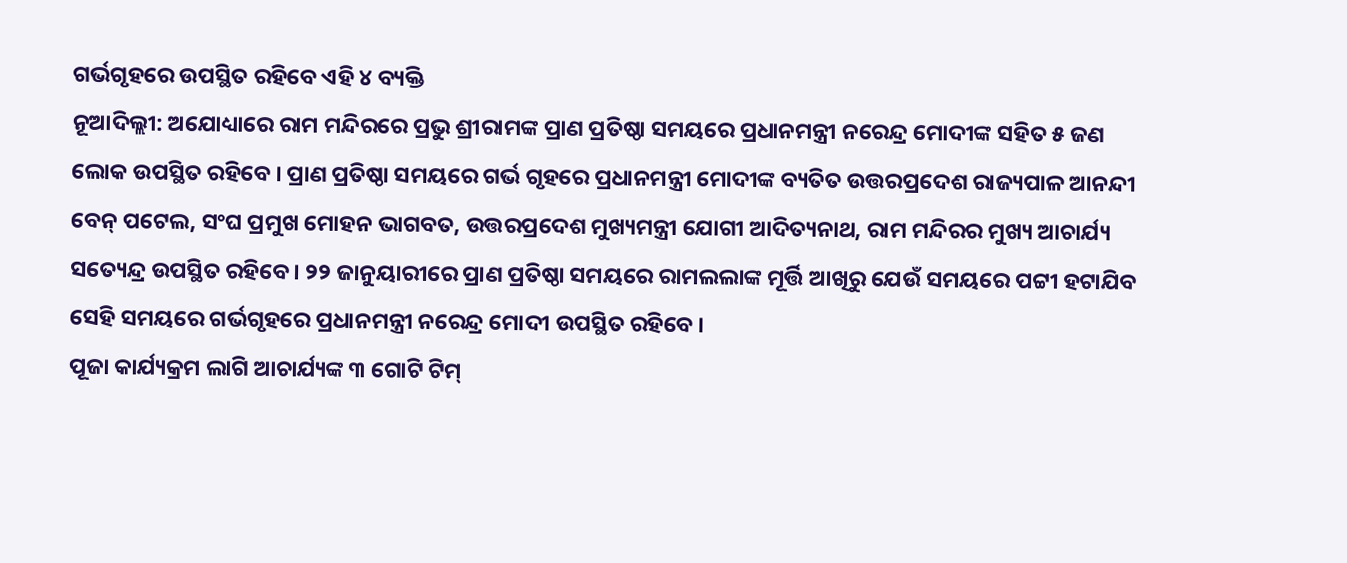ଗର୍ଭଗୃହରେ ଉପସ୍ଥିତ ରହିବେ ଏହି ୪ ବ୍ୟକ୍ତି
ନୂଆଦିଲ୍ଲୀ: ଅଯୋଧ୍ୟାରେ ରାମ ମନ୍ଦିରରେ ପ୍ରଭୁ ଶ୍ରୀରାମଙ୍କ ପ୍ରାଣ ପ୍ରତିଷ୍ଠା ସମୟରେ ପ୍ରଧାନମନ୍ତ୍ରୀ ନରେନ୍ଦ୍ର ମୋଦୀଙ୍କ ସହିତ ୫ ଜଣ ଲୋକ ଉପସ୍ଥିତ ରହିବେ । ପ୍ରାଣ ପ୍ରତିଷ୍ଠା ସମୟରେ ଗର୍ଭ ଗୃହରେ ପ୍ରଧାନମନ୍ତ୍ରୀ ମୋଦୀଙ୍କ ବ୍ୟତିତ ଉତ୍ତରପ୍ରଦେଶ ରାଜ୍ୟପାଳ ଆନନ୍ଦୀ ବେନ୍ ପଟେଲ, ସଂଘ ପ୍ରମୁଖ ମୋହନ ଭାଗବତ, ଉତ୍ତରପ୍ରଦେଶ ମୁଖ୍ୟମନ୍ତ୍ରୀ ଯୋଗୀ ଆଦିତ୍ୟନାଥ, ରାମ ମନ୍ଦିରର ମୁଖ୍ୟ ଆଚାର୍ଯ୍ୟ ସତ୍ୟେନ୍ଦ୍ର ଉପସ୍ଥିତ ରହିବେ । ୨୨ ଜାନୁୟାରୀରେ ପ୍ରାଣ ପ୍ରତିଷ୍ଠା ସମୟରେ ରାମଲଲାଙ୍କ ମୂର୍ତ୍ତି ଆଖିରୁ ଯେଉଁ ସମୟରେ ପଟ୍ଟୀ ହଟାଯିବ ସେହି ସମୟରେ ଗର୍ଭଗୃହରେ ପ୍ରଧାନମନ୍ତ୍ରୀ ନରେନ୍ଦ୍ର ମୋଦୀ ଉପସ୍ଥିତ ରହିବେ ।
ପୂଜା କାର୍ଯ୍ୟକ୍ରମ ଲାଗି ଆଚାର୍ଯ୍ୟଙ୍କ ୩ ଗୋଟି ଟିମ୍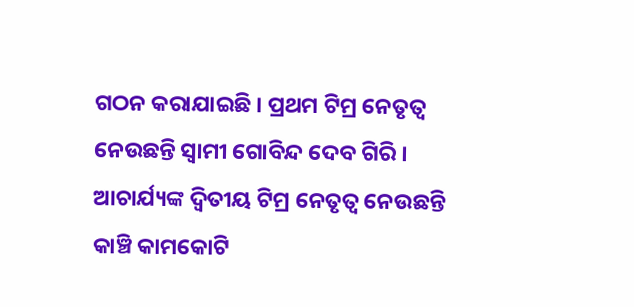ଗଠନ କରାଯାଇଛି । ପ୍ରଥମ ଟିମ୍ର ନେତୃତ୍ୱ ନେଉଛନ୍ତି ସ୍ୱାମୀ ଗୋବିନ୍ଦ ଦେବ ଗିରି । ଆଚାର୍ଯ୍ୟଙ୍କ ଦ୍ୱିତୀୟ ଟିମ୍ର ନେତୃତ୍ୱ ନେଉଛନ୍ତି କାଞ୍ଚି କାମକୋଟି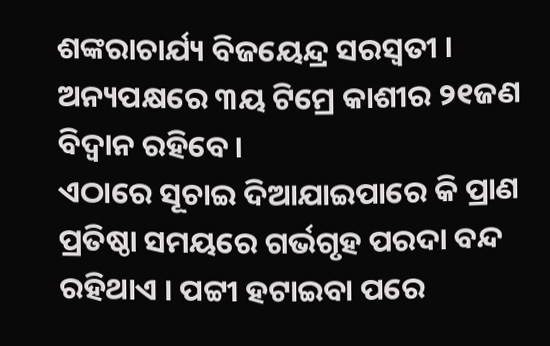ଶଙ୍କରାଚାର୍ଯ୍ୟ ବିଜୟେନ୍ଦ୍ର ସରସ୍ୱତୀ । ଅନ୍ୟପକ୍ଷରେ ୩ୟ ଟିମ୍ରେ କାଶୀର ୨୧ଜଣ ବିଦ୍ୱାନ ରହିବେ ।
ଏଠାରେ ସୂଚାଇ ଦିଆଯାଇପାରେ କି ପ୍ରାଣ ପ୍ରତିଷ୍ଠା ସମୟରେ ଗର୍ଭଗୃହ ପରଦା ବନ୍ଦ ରହିଥାଏ । ପଟ୍ଟୀ ହଟାଇବା ପରେ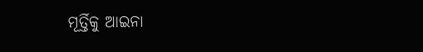ମୂର୍ତ୍ତିକୁ ଆଇନା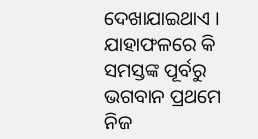ଦେଖାଯାଇଥାଏ । ଯାହାଫଳରେ କି ସମସ୍ତଙ୍କ ପୂର୍ବରୁ ଭଗବାନ ପ୍ରଥମେ ନିଜ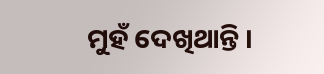ମୁହଁ ଦେଖିଥାନ୍ତି ।